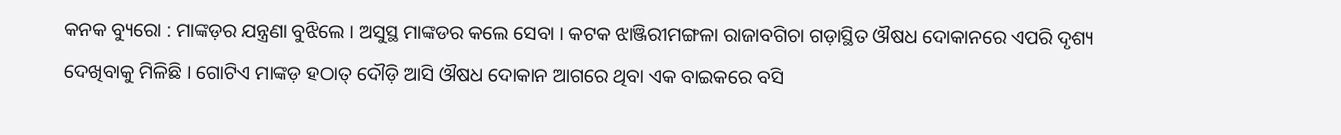କନକ ବ୍ୟୁରୋ : ମାଙ୍କଡ଼ର ଯନ୍ତ୍ରଣା ବୁଝିଲେ । ଅସୁସ୍ଥ ମାଙ୍କଡର କଲେ ସେବା । କଟକ ଝାଞ୍ଜିରୀମଙ୍ଗଳା ରାଜାବଗିଚା ଗଡ଼ାସ୍ଥିତ ଔଷଧ ଦୋକାନରେ ଏପରି ଦୃଶ୍ୟ ଦେଖିବାକୁ ମିଳିଛି । ଗୋଟିଏ ମାଙ୍କଡ଼ ହଠାତ୍ ଦୌଡ଼ି ଆସି ଔଷଧ ଦୋକାନ ଆଗରେ ଥିବା ଏକ ବାଇକରେ ବସି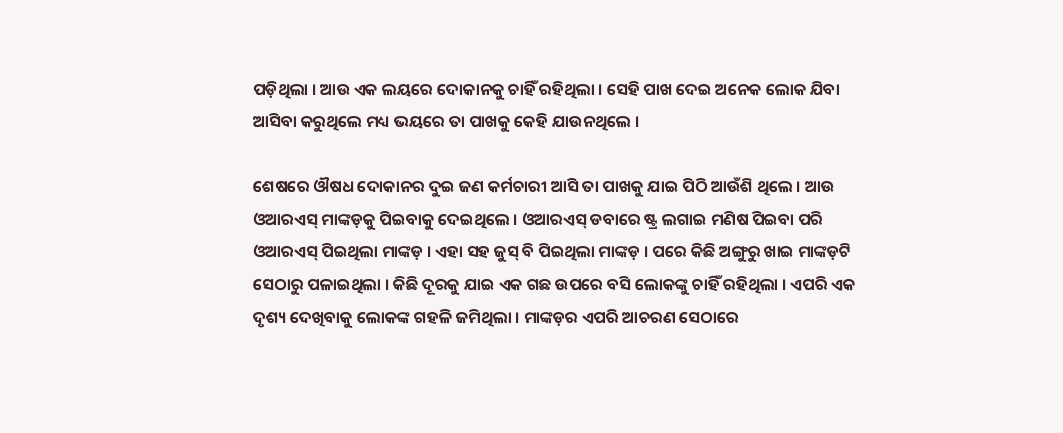ପଡ଼ିଥିଲା । ଆଉ ଏକ ଲୟରେ ଦୋକାନକୁ ଚାହିଁ ରହିଥିଲା । ସେହି ପାଖ ଦେଇ ଅନେକ ଲୋକ ଯିବା ଆସିବା କରୁଥିଲେ ମଧ୍ୟ ଭୟରେ ତା ପାଖକୁ କେହି ଯାଉନଥିଲେ ।

ଶେଷରେ ଔଷଧ ଦୋକାନର ଦୁଇ ଜଣ କର୍ମଚାରୀ ଆସି ତା ପାଖକୁ ଯାଇ ପିଠି ଆଉଁଶି ଥିଲେ । ଆଉ ଓଆରଏସ୍ ମାଙ୍କଡ଼କୁ ପିଇବାକୁ ଦେଇଥିଲେ । ଓଆରଏସ୍ ଡବାରେ ଷ୍ଟ୍ର ଲଗାଇ ମଣିଷ ପିଇବା ପରି ଓଆରଏସ୍ ପିଇଥିଲା ମାଙ୍କଡ଼ । ଏହା ସହ ଜୁସ୍ ବି ପିଇଥିଲା ମାଙ୍କଡ଼ । ପରେ କିଛି ଅଙ୍ଗୁରୁ ଖାଇ ମାଙ୍କଡ଼ଟି ସେଠାରୁ ପଳାଇଥିଲା । କିଛି ଦୂରକୁ ଯାଇ ଏକ ଗଛ ଉପରେ ବସି ଲୋକଙ୍କୁ ଚାହିଁ ରହିଥିଲା । ଏପରି ଏକ ଦୃଶ୍ୟ ଦେଖିବାକୁ ଲୋକଙ୍କ ଗହଳି ଜମିଥିଲା । ମାଙ୍କଡ଼ର ଏପରି ଆଚରଣ ସେଠାରେ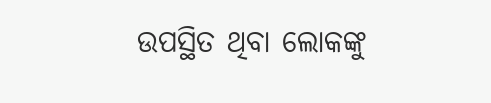ଉପସ୍ଥିତ ଥିବା ଲୋକଙ୍କୁ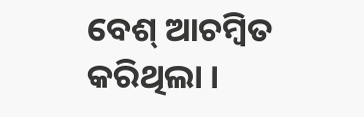ବେଶ୍ ଆଚମ୍ବିତ କରିଥିଲା ।